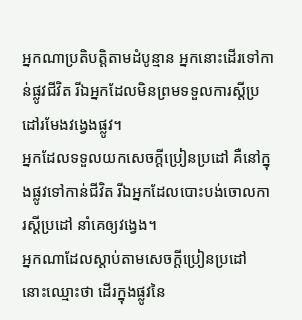អ្នកណាប្រតិបត្តិតាមដំបូន្មាន អ្នកនោះដើរទៅកាន់ផ្លូវជីវិត រីឯអ្នកដែលមិនព្រមទទួលការស្ដីប្រដៅរមែងវង្វេងផ្លូវ។
អ្នកដែលទទួលយកសេចក្ដីប្រៀនប្រដៅ គឺនៅក្នុងផ្លូវទៅកាន់ជីវិត រីឯអ្នកដែលបោះបង់ចោលការស្ដីប្រដៅ នាំគេឲ្យវង្វេង។
អ្នកណាដែលស្តាប់តាមសេចក្ដីប្រៀនប្រដៅ នោះឈ្មោះថា ដើរក្នុងផ្លូវនៃ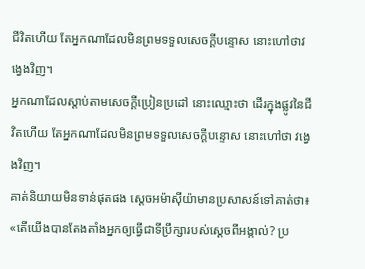ជីវិតហើយ តែអ្នកណាដែលមិនព្រមទទួលសេចក្ដីបន្ទោស នោះហៅថាវង្វេងវិញ។
អ្នកណាដែលស្តាប់តាមសេចក្ដីប្រៀនប្រដៅ នោះឈ្មោះថា ដើរក្នុងផ្លូវនៃជីវិតហើយ តែអ្នកណាដែលមិនព្រមទទួលសេចក្ដីបន្ទោស នោះហៅថា វង្វេងវិញ។
គាត់និយាយមិនទាន់ផុតផង ស្តេចអម៉ាស៊ីយ៉ាមានប្រសាសន៍ទៅគាត់ថា៖ «តើយើងបានតែងតាំងអ្នកឲ្យធ្វើជាទីប្រឹក្សារបស់ស្តេចពីអង្កាល់? ប្រ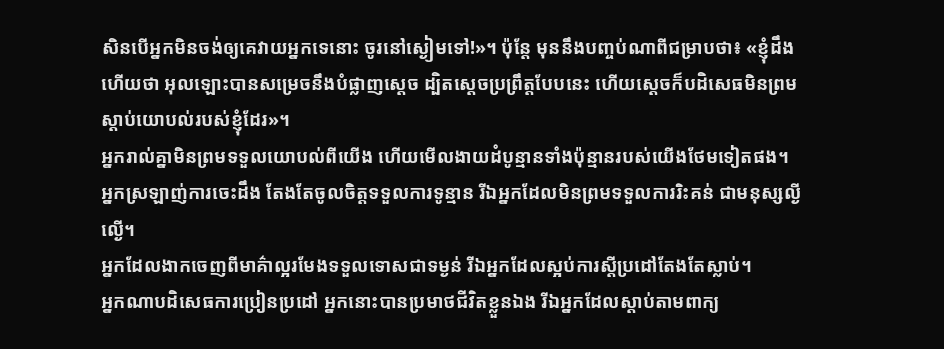សិនបើអ្នកមិនចង់ឲ្យគេវាយអ្នកទេនោះ ចូរនៅស្ងៀមទៅ!»។ ប៉ុន្តែ មុននឹងបញ្ចប់ណាពីជម្រាបថា៖ «ខ្ញុំដឹងហើយថា អុលឡោះបានសម្រេចនឹងបំផ្លាញស្តេច ដ្បិតស្តេចប្រព្រឹត្តបែបនេះ ហើយស្តេចក៏បដិសេធមិនព្រមស្តាប់យោបល់របស់ខ្ញុំដែរ»។
អ្នករាល់គ្នាមិនព្រមទទួលយោបល់ពីយើង ហើយមើលងាយដំបូន្មានទាំងប៉ុន្មានរបស់យើងថែមទៀតផង។
អ្នកស្រឡាញ់ការចេះដឹង តែងតែចូលចិត្តទទួលការទូន្មាន រីឯអ្នកដែលមិនព្រមទទួលការរិះគន់ ជាមនុស្សល្ងីល្ងើ។
អ្នកដែលងាកចេញពីមាគ៌ាល្អរមែងទទួលទោសជាទម្ងន់ រីឯអ្នកដែលស្អប់ការស្ដីប្រដៅតែងតែស្លាប់។
អ្នកណាបដិសេធការប្រៀនប្រដៅ អ្នកនោះបានប្រមាថជីវិតខ្លួនឯង រីឯអ្នកដែលស្ដាប់តាមពាក្យ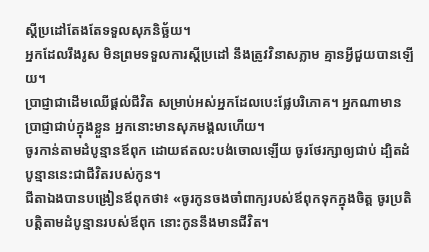ស្ដីប្រដៅតែងតែទទួលសុភនិច្ឆ័យ។
អ្នកដែលរឹងរូស មិនព្រមទទួលការស្ដីប្រដៅ នឹងត្រូវវិនាសភ្លាម គ្មានអ្វីជួយបានឡើយ។
ប្រាជ្ញាជាដើមឈើផ្ដល់ជីវិត សម្រាប់អស់អ្នកដែលបេះផ្លែបរិភោគ។ អ្នកណាមានប្រាជ្ញាជាប់ក្នុងខ្លួន អ្នកនោះមានសុភមង្គលហើយ។
ចូរកាន់តាមដំបូន្មានឪពុក ដោយឥតលះបង់ចោលឡើយ ចូរថែរក្សាឲ្យជាប់ ដ្បិតដំបូន្មាននេះជាជីវិតរបស់កូន។
ជីតាឯងបានបង្រៀនឪពុកថា៖ «ចូរកូនចងចាំពាក្យរបស់ឪពុកទុកក្នុងចិត្ត ចូរប្រតិបត្តិតាមដំបូន្មានរបស់ឪពុក នោះកូននឹងមានជីវិត។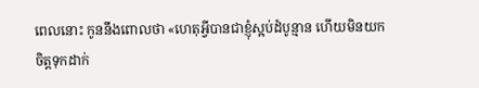ពេលនោះ កូននឹងពោលថា «ហេតុអ្វីបានជាខ្ញុំស្អប់ដំបូន្មាន ហើយមិនយកចិត្តទុកដាក់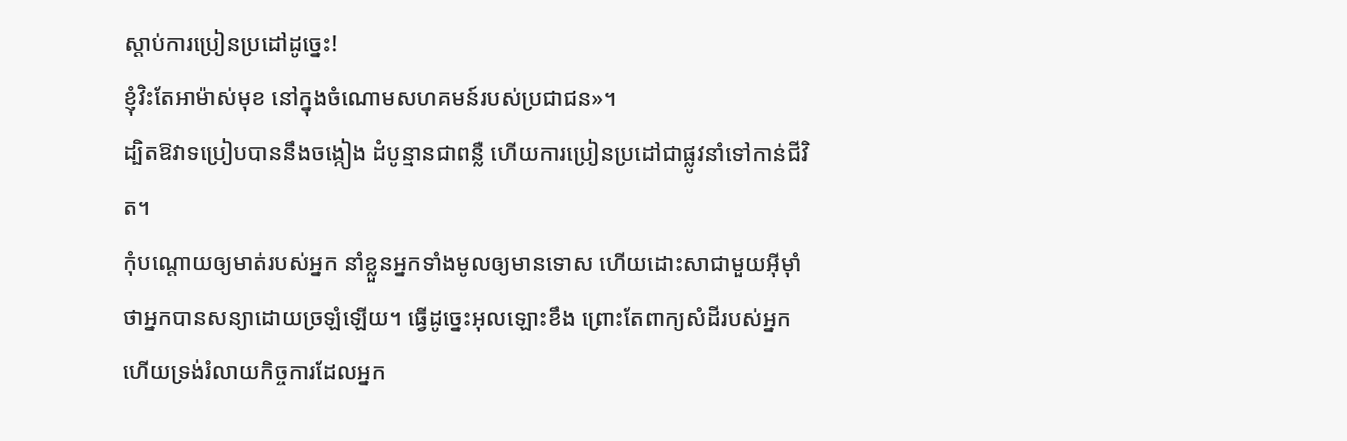ស្ដាប់ការប្រៀនប្រដៅដូច្នេះ!
ខ្ញុំវិះតែអាម៉ាស់មុខ នៅក្នុងចំណោមសហគមន៍របស់ប្រជាជន»។
ដ្បិតឱវាទប្រៀបបាននឹងចង្កៀង ដំបូន្មានជាពន្លឺ ហើយការប្រៀនប្រដៅជាផ្លូវនាំទៅកាន់ជីវិត។
កុំបណ្តោយឲ្យមាត់របស់អ្នក នាំខ្លួនអ្នកទាំងមូលឲ្យមានទោស ហើយដោះសាជាមួយអ៊ីមុាំថាអ្នកបានសន្យាដោយច្រឡំឡើយ។ ធ្វើដូច្នេះអុលឡោះខឹង ព្រោះតែពាក្យសំដីរបស់អ្នក ហើយទ្រង់រំលាយកិច្ចការដែលអ្នក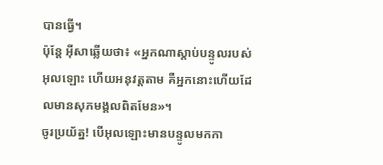បានធ្វើ។
ប៉ុន្តែ អ៊ីសាឆ្លើយថា៖ «អ្នកណាស្ដាប់បន្ទូលរបស់អុលឡោះ ហើយអនុវត្ដតាម គឺអ្នកនោះហើយដែលមានសុភមង្គលពិតមែន»។
ចូរប្រយ័ត្ន! បើអុលឡោះមានបន្ទូលមកកា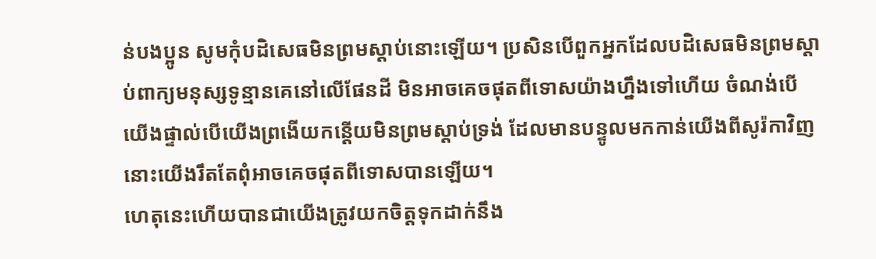ន់បងប្អូន សូមកុំបដិសេធមិនព្រមស្ដាប់នោះឡើយ។ ប្រសិនបើពួកអ្នកដែលបដិសេធមិនព្រមស្ដាប់ពាក្យមនុស្សទូន្មានគេនៅលើផែនដី មិនអាចគេចផុតពីទោសយ៉ាងហ្នឹងទៅហើយ ចំណង់បើយើងផ្ទាល់បើយើងព្រងើយកន្តើយមិនព្រមស្ដាប់ទ្រង់ ដែលមានបន្ទូលមកកាន់យើងពីសូរ៉កាវិញ នោះយើងរឹតតែពុំអាចគេចផុតពីទោសបានឡើយ។
ហេតុនេះហើយបានជាយើងត្រូវយកចិត្ដទុកដាក់នឹង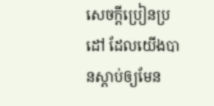សេចក្ដីប្រៀនប្រដៅ ដែលយើងបានស្ដាប់ឲ្យមែន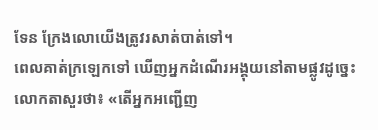ទែន ក្រែងលោយើងត្រូវរសាត់បាត់ទៅ។
ពេលគាត់ក្រឡេកទៅ ឃើញអ្នកដំណើរអង្គុយនៅតាមផ្លូវដូច្នេះ លោកតាសួរថា៖ «តើអ្នកអញ្ជើញ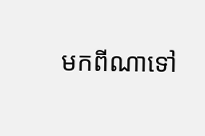មកពីណាទៅ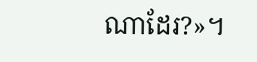ណាដែរ?»។